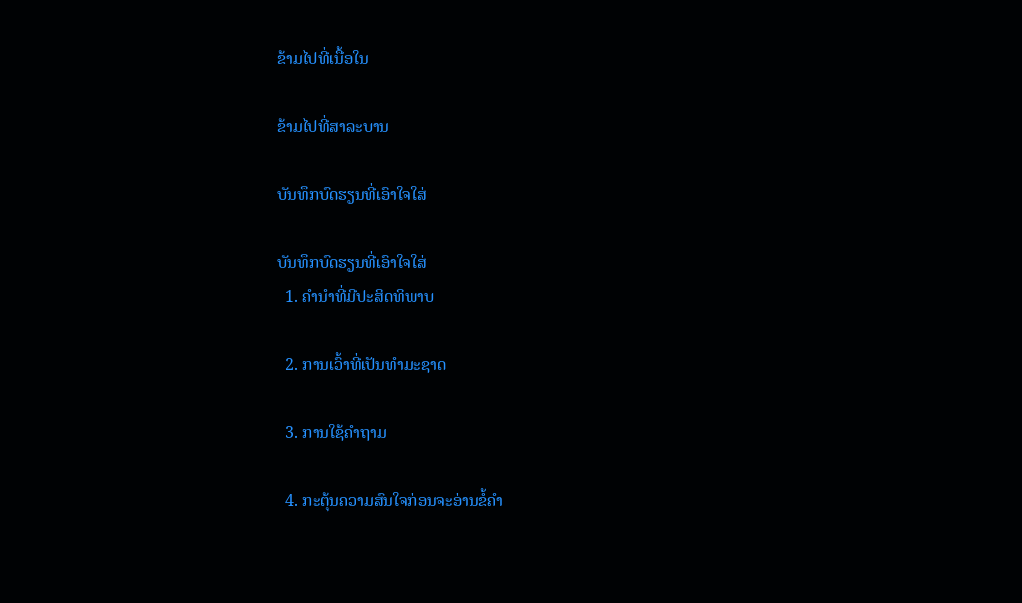ຂ້າມໄປທີ່ເນື້ອໃນ

ຂ້າມໄປທີ່ສາລະບານ

ບັນທຶກບົດຮຽນທີ່ເອົາໃຈໃສ່

ບັນທຶກບົດຮຽນທີ່ເອົາໃຈໃສ່
  1. ຄຳນຳທີ່ມີປະສິດທິພາບ

  2. ການເວົ້າທີ່ເປັນທຳມະຊາດ

  3. ການໃຊ້ຄຳຖາມ

  4. ກະຕຸ້ນຄວາມສົນໃຈກ່ອນຈະອ່ານຂໍ້ຄຳ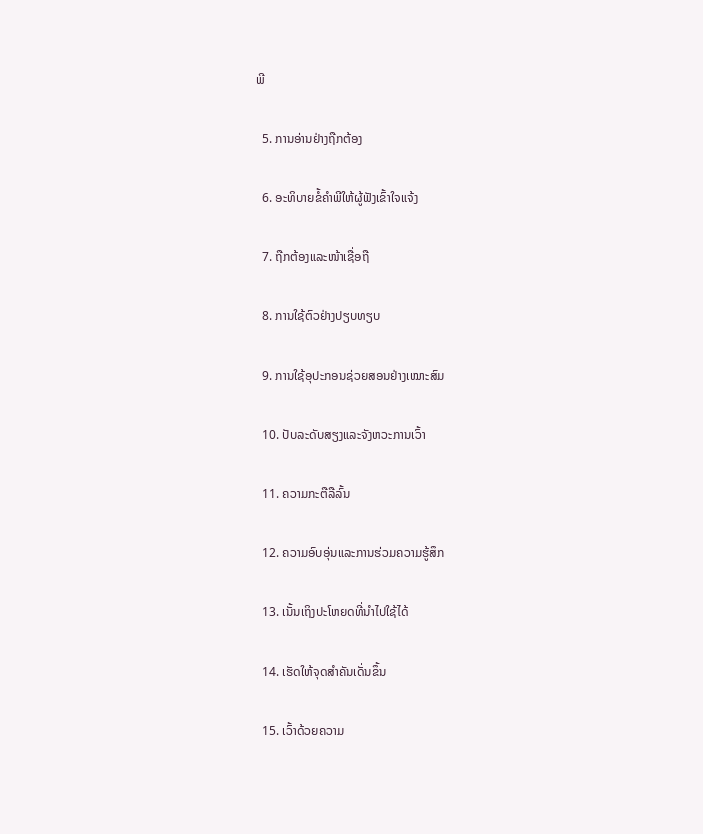ພີ

  5. ການອ່ານຢ່າງຖືກຕ້ອງ

  6. ອະທິບາຍຂໍ້ຄຳພີໃຫ້ຜູ້ຟັງເຂົ້າໃຈແຈ້ງ

  7. ຖືກຕ້ອງແລະໜ້າເຊື່ອຖື

  8. ການໃຊ້ຕົວຢ່າງປຽບທຽບ

  9. ການໃຊ້ອຸປະກອນຊ່ວຍສອນຢ່າງເໝາະສົມ

  10. ປັບລະດັບສຽງແລະຈັງຫວະການເວົ້າ

  11. ຄວາມກະຕືລືລົ້ນ

  12. ຄວາມອົບອຸ່ນແລະການຮ່ວມຄວາມຮູ້ສຶກ

  13. ເນັ້ນເຖິງປະໂຫຍດທີ່ນຳໄປໃຊ້ໄດ້

  14. ເຮັດໃຫ້ຈຸດສຳຄັນເດັ່ນຂຶ້ນ

  15. ເວົ້າດ້ວຍຄວາມ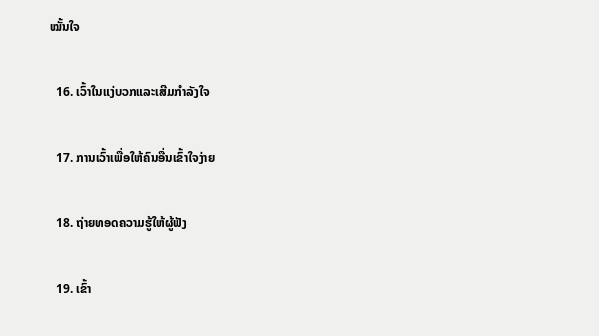ໝັ້ນໃຈ

  16. ເວົ້າໃນແງ່ບວກແລະເສີມກຳລັງໃຈ

  17. ການເວົ້າເພື່ອໃຫ້ຄົນອື່ນເຂົ້າໃຈງ່າຍ

  18. ຖ່າຍທອດຄວາມຮູ້ໃຫ້ຜູ້ຟັງ

  19. ເຂົ້າ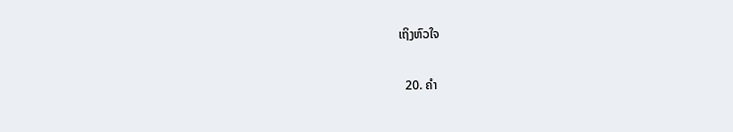ເຖິງຫົວໃຈ

  20. ຄຳ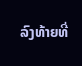ລົງທ້າຍທີ່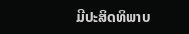ມີປະສິດທິພາບ